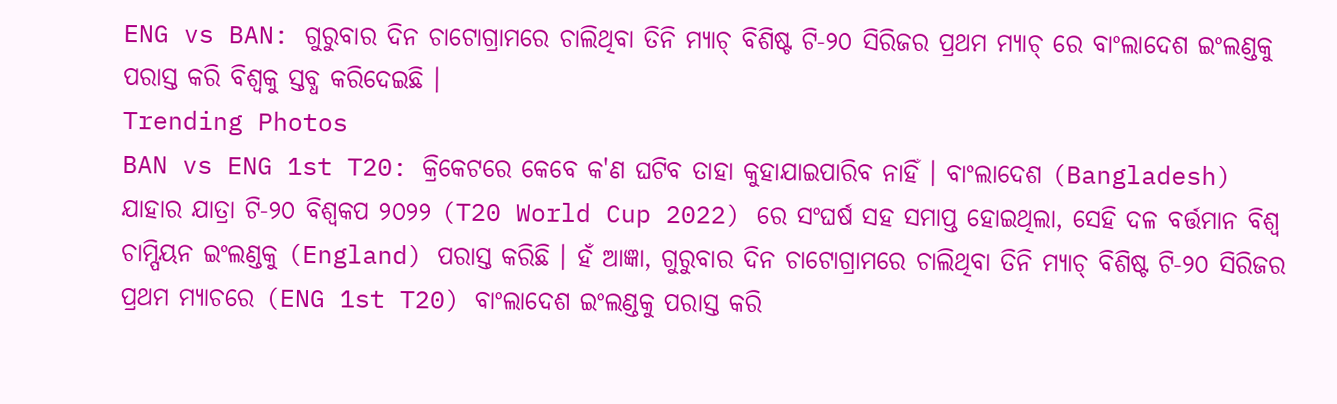ENG vs BAN: ଗୁରୁବାର ଦିନ ଚାଟୋଗ୍ରାମରେ ଚାଲିଥିବା ତିନି ମ୍ୟାଚ୍ ବିଶିଷ୍ଟ ଟି-୨୦ ସିରିଜର ପ୍ରଥମ ମ୍ୟାଚ୍ ରେ ବାଂଲାଦେଶ ଇଂଲଣ୍ଡକୁ ପରାସ୍ତ କରି ବିଶ୍ୱକୁ ସ୍ତବ୍ଧ କରିଦେଇଛି ।
Trending Photos
BAN vs ENG 1st T20: କ୍ରିକେଟରେ କେବେ କ'ଣ ଘଟିବ ତାହା କୁହାଯାଇପାରିବ ନାହିଁ । ବାଂଲାଦେଶ (Bangladesh) ଯାହାର ଯାତ୍ରା ଟି-୨୦ ବିଶ୍ୱକପ ୨୦୨୨ (T20 World Cup 2022) ରେ ସଂଘର୍ଷ ସହ ସମାପ୍ତ ହୋଇଥିଲା, ସେହି ଦଳ ବର୍ତ୍ତମାନ ବିଶ୍ୱ ଚାମ୍ପିୟନ ଇଂଲଣ୍ଡକୁ (England) ପରାସ୍ତ କରିଛି । ହଁ ଆଜ୍ଞା, ଗୁରୁବାର ଦିନ ଚାଟୋଗ୍ରାମରେ ଚାଲିଥିବା ତିନି ମ୍ୟାଚ୍ ବିଶିଷ୍ଟ ଟି-୨୦ ସିରିଜର ପ୍ରଥମ ମ୍ୟାଚରେ (ENG 1st T20) ବାଂଲାଦେଶ ଇଂଲଣ୍ଡକୁ ପରାସ୍ତ କରି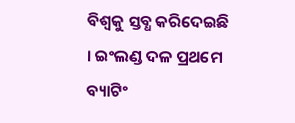ବିଶ୍ୱକୁ ସ୍ତବ୍ଧ କରିଦେଇଛି । ଇଂଲଣ୍ଡ ଦଳ ପ୍ରଥମେ ବ୍ୟାଟିଂ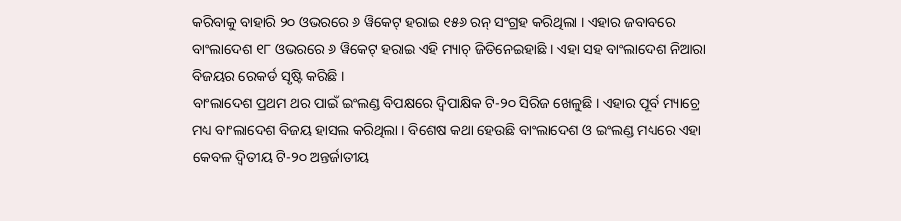କରିବାକୁ ବାହାରି ୨୦ ଓଭରରେ ୬ ୱିକେଟ୍ ହରାଇ ୧୫୬ ରନ୍ ସଂଗ୍ରହ କରିଥିଲା । ଏହାର ଜବାବରେ ବାଂଲାଦେଶ ୧୮ ଓଭରରେ ୬ ୱିକେଟ୍ ହରାଇ ଏହି ମ୍ୟାଚ୍ ଜିତିନେଇହାଛି । ଏହା ସହ ବାଂଲାଦେଶ ନିଆରା ବିଜୟର ରେକର୍ଡ ସୃଷ୍ଟି କରିଛି ।
ବାଂଲାଦେଶ ପ୍ରଥମ ଥର ପାଇଁ ଇଂଲଣ୍ଡ ବିପକ୍ଷରେ ଦ୍ୱିପାକ୍ଷିକ ଟି-୨୦ ସିରିଜ ଖେଳୁଛି । ଏହାର ପୂର୍ବ ମ୍ୟାଚ୍ରେ ମଧ୍ୟ ବାଂଲାଦେଶ ବିଜୟ ହାସଲ କରିଥିଲା । ବିଶେଷ କଥା ହେଉଛି ବାଂଲାଦେଶ ଓ ଇଂଲଣ୍ଡ ମଧ୍ୟରେ ଏହା କେବଳ ଦ୍ୱିତୀୟ ଟି-୨୦ ଅନ୍ତର୍ଜାତୀୟ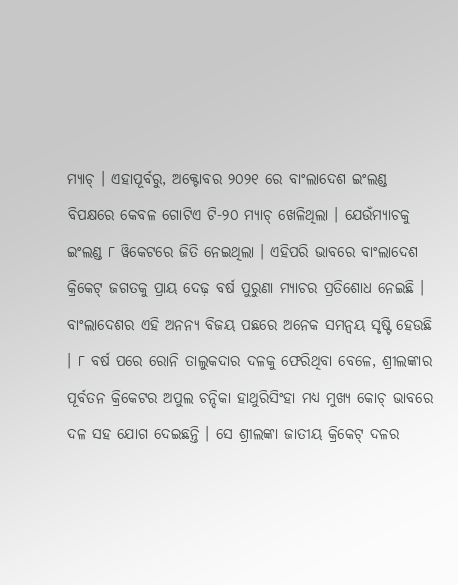ମ୍ୟାଚ୍ । ଏହାପୂର୍ବରୁ, ଅକ୍ଟୋବର ୨୦୨୧ ରେ ବାଂଲାଦେଶ ଇଂଲଣ୍ଡ ବିପକ୍ଷରେ କେବଳ ଗୋଟିଏ ଟି-୨୦ ମ୍ୟାଚ୍ ଖେଳିଥିଲା । ଯେଉଁମ୍ୟାଚକୁ ଇଂଲଣ୍ଡ ୮ ୱିକେଟରେ ଜିତି ନେଇଥିଲା । ଏହିପରି ଭାବରେ ବାଂଲାଦେଶ କ୍ରିକେଟ୍ ଜଗତକୁ ପ୍ରାୟ ଦେଢ଼ ବର୍ଷ ପୁରୁଣା ମ୍ୟାଚର ପ୍ରତିଶୋଧ ନେଇଛି ।
ବାଂଲାଦେଶର ଏହି ଅନନ୍ୟ ବିଜୟ ପଛରେ ଅନେକ ସମନ୍ୱୟ ସୃଷ୍ଟି ହେଉଛି । ୮ ବର୍ଷ ପରେ ରୋନି ତାଲୁକଦାର ଦଳକୁ ଫେରିଥିବା ବେଳେ, ଶ୍ରୀଲଙ୍କାର ପୂର୍ବତନ କ୍ରିକେଟର ଅପୁଲ ଚନ୍ଦିକା ହାଥୁରିସିଂହା ମଧ୍ୟ ମୁଖ୍ୟ କୋଚ୍ ଭାବରେ ଦଳ ସହ ଯୋଗ ଦେଇଛନ୍ତି । ସେ ଶ୍ରୀଲଙ୍କା ଜାତୀୟ କ୍ରିକେଟ୍ ଦଳର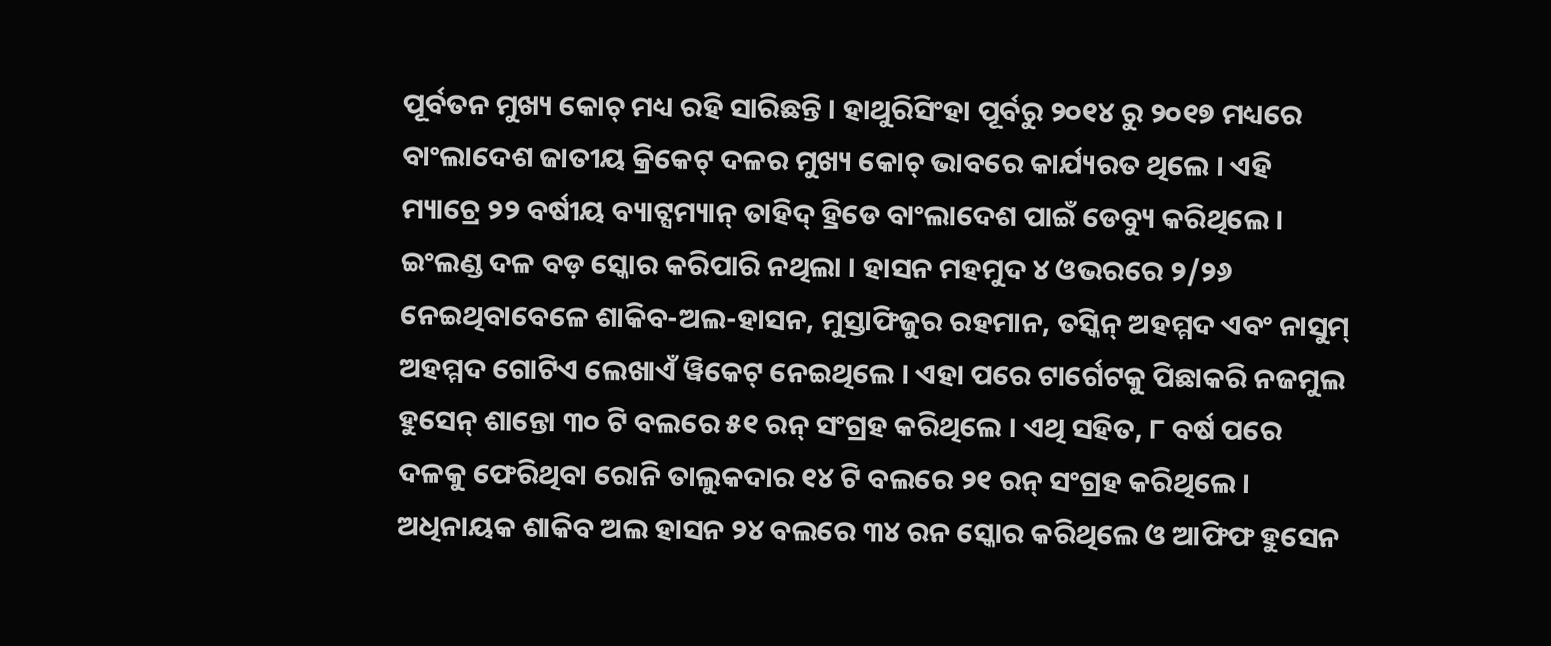ପୂର୍ବତନ ମୁଖ୍ୟ କୋଚ୍ ମଧ୍ୟ ରହି ସାରିଛନ୍ତି । ହାଥୁରିସିଂହା ପୂର୍ବରୁ ୨୦୧୪ ରୁ ୨୦୧୭ ମଧ୍ୟରେ ବାଂଲାଦେଶ ଜାତୀୟ କ୍ରିକେଟ୍ ଦଳର ମୁଖ୍ୟ କୋଚ୍ ଭାବରେ କାର୍ଯ୍ୟରତ ଥିଲେ । ଏହି ମ୍ୟାଚ୍ରେ ୨୨ ବର୍ଷୀୟ ବ୍ୟାଟ୍ସମ୍ୟାନ୍ ତାହିଦ୍ ହ୍ରିଡେ ବାଂଲାଦେଶ ପାଇଁ ଡେବ୍ୟୁ କରିଥିଲେ ।
ଇଂଲଣ୍ଡ ଦଳ ବଡ଼ ସ୍କୋର କରିପାରି ନଥିଲା । ହାସନ ମହମୁଦ ୪ ଓଭରରେ ୨/୨୬ ନେଇଥିବାବେଳେ ଶାକିବ-ଅଲ-ହାସନ, ମୁସ୍ତାଫିଜୁର ରହମାନ, ତସ୍କିନ୍ ଅହମ୍ମଦ ଏବଂ ନାସୁମ୍ ଅହମ୍ମଦ ଗୋଟିଏ ଲେଖାଏଁ ୱିକେଟ୍ ନେଇଥିଲେ । ଏହା ପରେ ଟାର୍ଗେଟକୁ ପିଛାକରି ନଜମୁଲ ହୁସେନ୍ ଶାନ୍ତୋ ୩୦ ଟି ବଲରେ ୫୧ ରନ୍ ସଂଗ୍ରହ କରିଥିଲେ । ଏଥି ସହିତ, ୮ ବର୍ଷ ପରେ ଦଳକୁ ଫେରିଥିବା ରୋନି ତାଲୁକଦାର ୧୪ ଟି ବଲରେ ୨୧ ରନ୍ ସଂଗ୍ରହ କରିଥିଲେ । ଅଧିନାୟକ ଶାକିବ ଅଲ ହାସନ ୨୪ ବଲରେ ୩୪ ରନ ସ୍କୋର କରିଥିଲେ ଓ ଆଫିଫ ହୁସେନ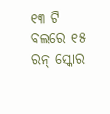୧୩ ଟି ବଲରେ ୧୫ ରନ୍ ସ୍କୋର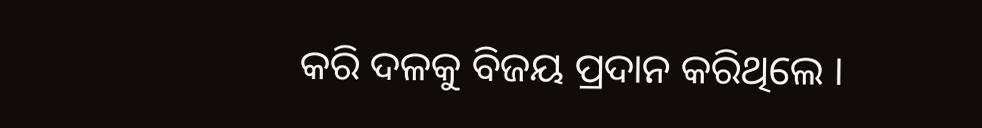କରି ଦଳକୁ ବିଜୟ ପ୍ରଦାନ କରିଥିଲେ ।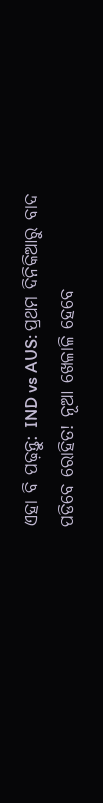ଏହା ବି ପଢ଼ନ୍ତୁ: IND vs AUS: ପ୍ରଥମ ଦିନିକିଆରୁ ବାଦ ପଡିବେ ରୋହିତ! ନୂଆ ଖେଳାଳି ହେବେ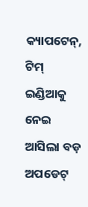କ୍ୟାପଟେନ୍, ଟିମ୍ ଇଣ୍ଡିଆକୁ ନେଇ ଆସିଲା ବଡ଼ ଅପଡେଟ୍